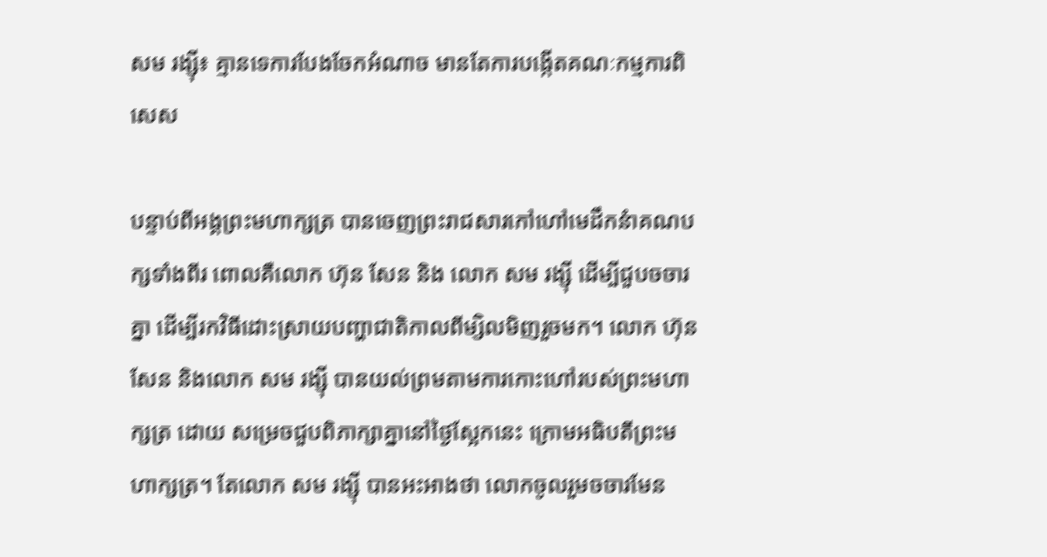សម រង្ស៊ី៖ គ្មានទេការបែងចែកអំណាច មានតែការបង្កើតគណៈកម្មការពិសេស

បន្ទាប់ពីអង្គព្រះមហាក្សត្រ បានចេញព្រះរាជសារកៅហៅមេដឹកនំាគណបក្សទាំងពីរ ពោលគឺលោក ហ៊ុន សែន និង លោក សម រង្ស៊ី ដើម្បីជួបចចារគ្នា ដើម្បីរកវិធីដោះស្រាយបញ្ហាជាតិកាលពីម្សិលមិញរួចមក។ លោក ហ៊ុន សែន និងលោក សម រង្ស៊ី បានយល់ព្រមតាមការកោះហៅរបស់ព្រះមហាក្សត្រ ដោយ សម្រេចជួបពិភាក្សាគ្នានៅថ្ងៃស្អែកនេះ ក្រោមអធិបតីព្រះមហាក្សត្រ។ តែលោក សម រង្ស៊ី បានអះអាងថា លោកចូលរួមចចារមែន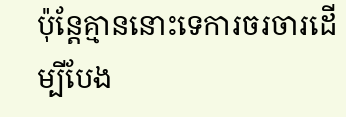ប៉ុន្តែគ្មាននោះទេការចរចារដើម្បីបែង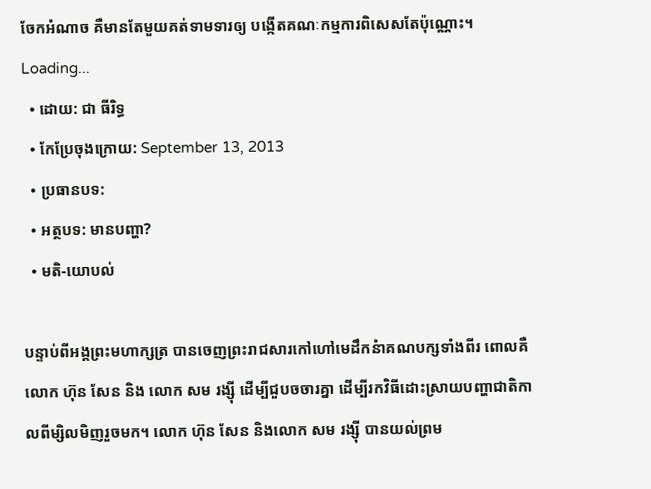ចែកអំណាច គឺមានតែមួយគត់ទាមទារឲ្យ បង្កើតគណៈកម្មការពិសេសតែប៉ុណ្ណោះ។
Loading...
  • ដោយ: ជា ធីរិទ្ធ
  • កែប្រែចុងក្រោយ: September 13, 2013
  • ប្រធានបទ:
  • អត្ថបទ: មានបញ្ហា?
  • មតិ-យោបល់

បន្ទាប់ពីអង្គព្រះមហាក្សត្រ បានចេញព្រះរាជសារកៅហៅមេដឹកនំាគណបក្សទាំងពីរ ពោលគឺលោក ហ៊ុន សែន និង លោក សម រង្ស៊ី ដើម្បីជួបចចារគ្នា ដើម្បីរកវិធីដោះស្រាយបញ្ហាជាតិកាលពីម្សិលមិញរួចមក។ លោក ហ៊ុន សែន និងលោក សម រង្ស៊ី បានយល់ព្រម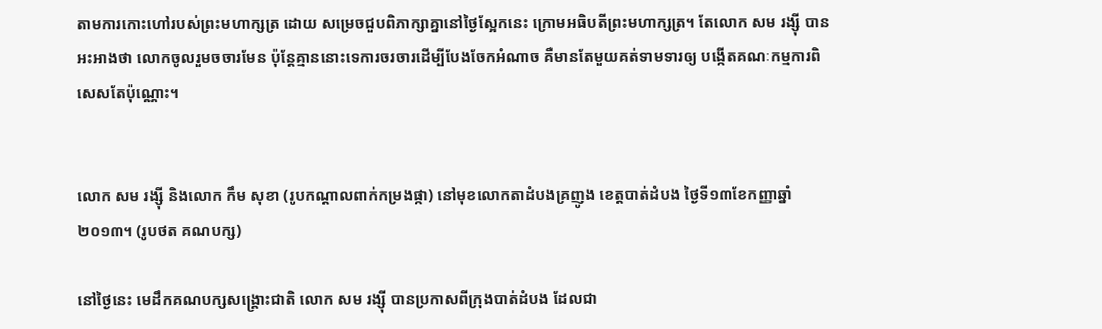តាមការកោះហៅរបស់ព្រះមហាក្សត្រ ដោយ សម្រេចជួបពិភាក្សាគ្នានៅថ្ងៃស្អែកនេះ ក្រោមអធិបតីព្រះមហាក្សត្រ។ តែលោក សម រង្ស៊ី បានអះអាងថា លោកចូលរួមចចារមែន ប៉ុន្តែគ្មាននោះទេការចរចារដើម្បីបែងចែកអំណាច គឺមានតែមួយគត់ទាមទារឲ្យ បង្កើតគណៈកម្មការពិសេសតែប៉ុណ្ណោះ។


លោក សម រង្ស៊ី និងលោក កឹម សុខា (រូបកណ្ដាលពាក់កម្រងផ្កា) នៅមុខលោកតាដំបងគ្រញូង ខេត្តបាត់ដំបង ថ្ងៃទី១៣ខែកញ្ញាឆ្នាំ២០១៣។ (រូបថត គណបក្ស)

នៅថ្ងៃនេះ មេដឹកគណបក្សសង្គ្រោះជាតិ លោក សម រង្ស៊ី បានប្រកាសពីក្រុងបាត់ដំបង ដែលជា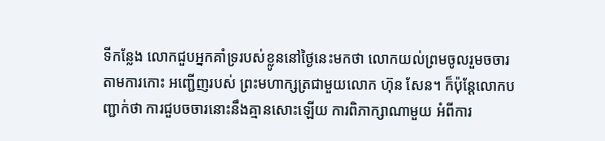ទីកន្លែង លោកជួបអ្នកគាំទ្ររបស់ខ្លូននៅថ្ងៃនេះមកថា លោកយល់ព្រមចូលរួមចចារ តាមការកោះ អញ្ជើញរបស់ ព្រះមហាក្សត្រជាមួយលោក ហ៊ុន សែន។ ក៏ប៉ុន្តែលោកបញ្ជាក់ថា ការជួបចចារនោះនឹងគ្មានសោះឡើយ ការពិភាក្សាណាមួយ អំពីការ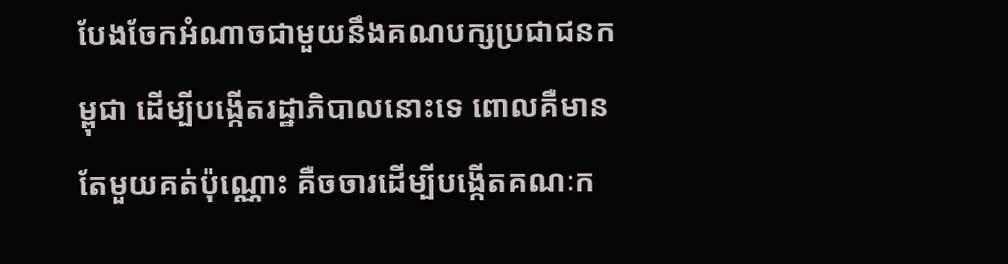បែងចែកអំណាចជាមួយនឹងគណបក្សប្រជាជនកម្ពុជា ដើម្បីបង្កើតរដ្ឋាភិបាលនោះទេ ពោលគឺមានតែមួយគត់ប៉ុណ្ណោះ គឺចចារដើម្បីបង្កើតគណៈក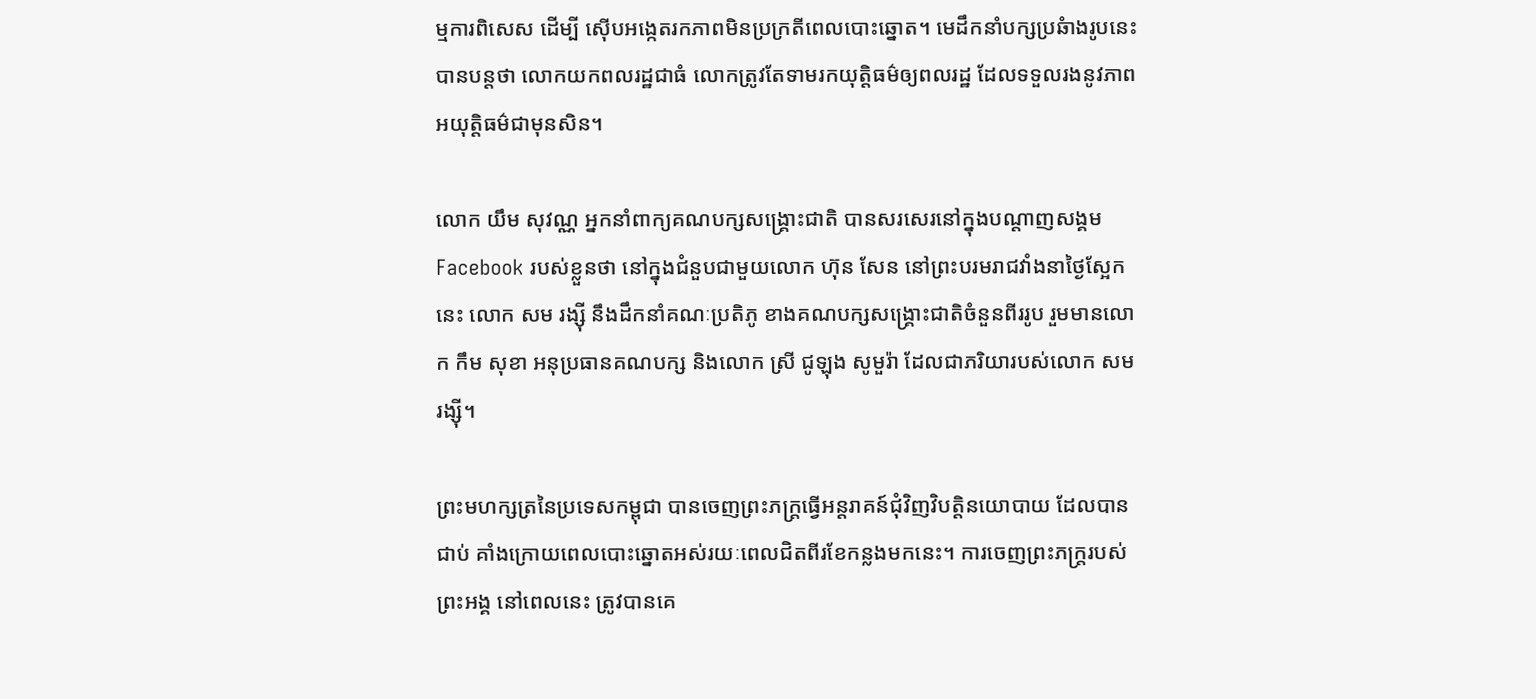ម្មការពិសេស ដើម្បី ស៊ើបអង្កេតរកភាពមិនប្រក្រតីពេលបោះឆ្នោត។ មេដឹកនាំបក្សប្រឆំាងរូបនេះ បានបន្តថា លោកយកពលរដ្ឋជាធំ លោកត្រូវតែទាមរកយុត្តិធម៌ឲ្យពលរដ្ឋ ដែលទទួលរងនូវភាពអយុត្តិធម៌ជាមុនសិន។

លោក យឹម សុវណ្ណ អ្នកនាំពាក្យគណបក្សសង្គ្រោះជាតិ បានសរសេរនៅក្នុងបណ្តាញសង្គម Facebook របស់ខ្លួនថា នៅក្នុងជំនួបជាមួយលោក ហ៊ុន សែន នៅព្រះបរមរាជវាំងនាថ្ងៃស្អែកនេះ លោក សម រង្ស៊ី នឹងដឹកនាំគណៈប្រតិភូ ខាងគណបក្សសង្គ្រោះជាតិចំនួនពីររូប រួមមានលោក កឹម សុខា អនុប្រធានគណបក្ស និងលោក ស្រី ជូឡុង សូមួរ៉ា ដែលជាភរិយារបស់លោក សម រង្ស៊ី។

ព្រះមហក្សត្រនៃប្រទេសកម្ពុជា បានចេញព្រះភក្រ្តធ្វើអន្តរាគន៍ជុំវិញវិបត្តិនយោបាយ ដែលបានជាប់ គាំងក្រោយពេលបោះឆ្នោតអស់រយៈពេលជិតពីរខែកន្លងមកនេះ។ ការចេញព្រះភក្រ្តរបស់ ព្រះអង្គ នៅពេលនេះ ត្រូវបានគេ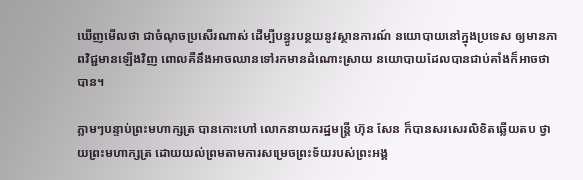ឃើញមើលថា ជាចំណុចប្រសើរណាស់ ដើម្បីបន្ធូរបន្ថយនូវស្ថានការណ៍ នយោបាយនៅក្នុងប្រទេស ឲ្យមានភាពវិជ្ជមានឡើងវិញ ពោលគឺនឹងអាចឈានទៅរកមានដំណោះស្រាយ នយោបាយដែលបានជាប់គាំងក៏អាចថាបាន។

ភ្លាមៗបន្ទាប់ព្រះមហាក្សត្រ បានកោះហៅ លោកនាយករដ្ឋមន្រ្តី ហ៊ុន សែន ក៏បានសរសេរលិខិតឆ្លើយតប ថ្វាយព្រះមហាក្សត្រ ដោយយល់ព្រមតាមការសម្រេចព្រះទ័យរបស់ព្រះអង្គ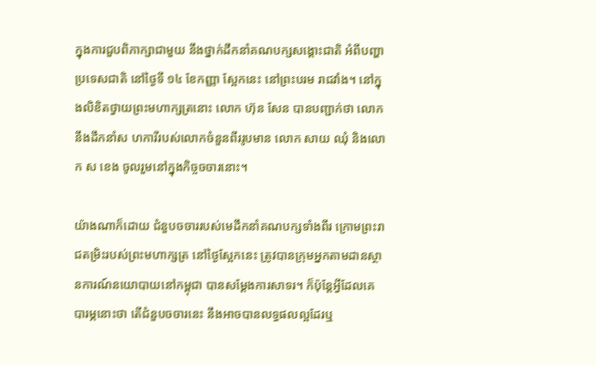ក្នុងការជួបពិភាក្សាជាមួយ នឹងថ្នាក់ដឹកនាំគណបក្សសង្គោះជាតិ អំពីបញ្ហាប្រទេសជាតិ នៅថ្ងៃទី ១៤ ខែកញ្ញា ស្អែកនេះ នៅព្រះបរម រាជវាំង។ នៅក្នុងលិខិតថ្វាយព្រះមហាក្សត្រនោះ លោក ហ៊ុន សែន បានបញ្ជាក់ថា លោក នឹងដឹកនាំស ហការីរបស់លោកចំនួនពីររូបមាន លោក សាយ ឈុំ និងលោក ស ខេង ចូលរួមនៅក្នុងកិច្ចចចារនោះ។

យ៉ាងណាក៏ដោយ ជំនួបចចាររបស់មេដឹកនាំគណបក្សទាំងពីរ ក្រោមព្រះរាជតម្រិះរបស់ព្រះមហាក្សត្រ នៅថ្ងៃស្អែកនេះ ត្រូវបានក្រុមអ្នកតាមដានស្ថានការណ៍នយោបាយនៅកម្ពុជា បានសម្តែងការសាទរ។ ក៏ប៉ុន្តែអ្វីដែលគេបារម្ភនោះថា តើជំនួបចចារនេះ នឹងអាចបានលទ្ធផលល្អដែរឬ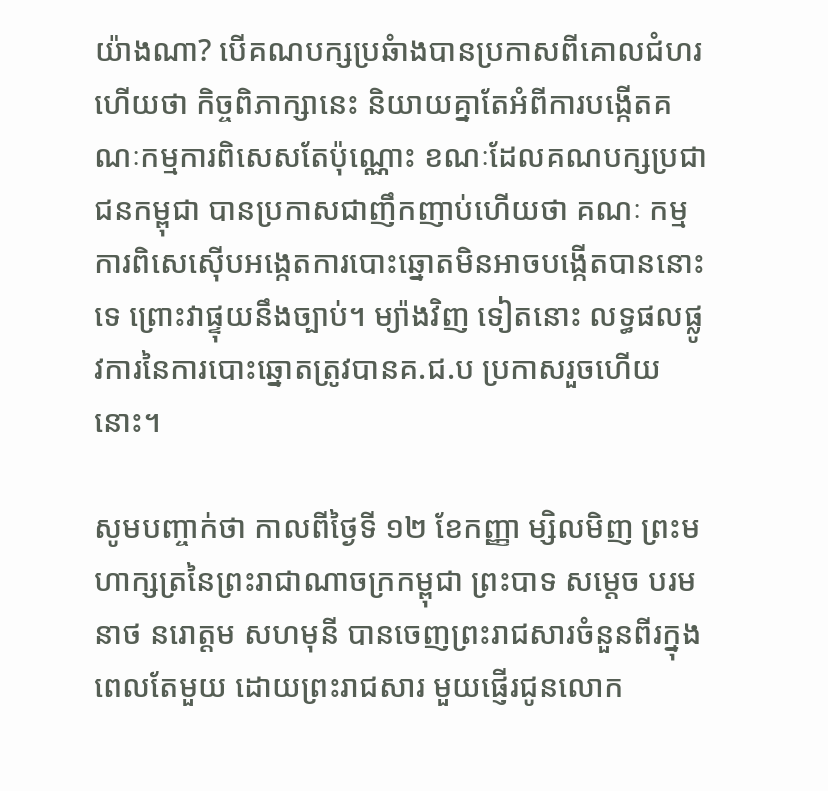យ៉ាងណា? បើគណបក្សប្រឆំាងបានប្រកាសពីគោលជំហរហើយថា កិច្ចពិភាក្សានេះ និយាយគ្នាតែអំពីការបង្កើតគណៈកម្មការពិសេសតែប៉ុណ្ណោះ ខណៈដែលគណបក្សប្រជាជនកម្ពុជា បានប្រកាសជាញឹកញាប់ហើយថា គណៈ កម្មការពិសេស៊ើបអង្កេតការបោះឆ្នោតមិនអាចបង្កើតបាននោះទេ ព្រោះវាផ្ទុយនឹងច្បាប់។ ម្យ៉ាងវិញ ទៀតនោះ លទ្ធផលផ្លូវការនៃការបោះឆ្នោតត្រូវបានគ.ជ.ប ប្រកាសរួចហើយនោះ។

សូមបញ្ចាក់ថា កាលពីថ្ងៃទី ១២ ខែកញ្ញា ម្សិលមិញ ព្រះមហាក្សត្រនៃព្រះរាជាណាចក្រកម្ពុជា ព្រះបាទ សម្តេច បរមនាថ នរោត្តម សហមុនី បានចេញព្រះរាជសារចំនួនពីរក្នុងពេលតែមួយ ដោយព្រះរាជសារ មួយផ្ញើរជូនលោក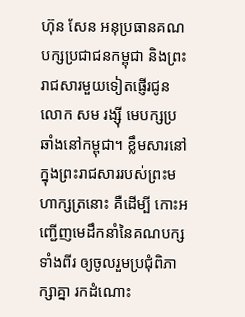ហ៊ុន សែន អនុប្រធានគណបក្សប្រជាជនកម្ពុជា និងព្រះរាជសារមួយទៀតផ្ញើរជូន លោក សម រង្ស៊ី មេបក្សប្រឆាំងនៅកម្ពុជា។ ខ្លឹមសារនៅក្នុងព្រះរាជសាររបស់ព្រះមហាក្សត្រនោះ គឺដើម្បី កោះអញ្ជើញមេដឹកនាំនៃគណបក្សទាំងពីរ ឲ្យចូលរួមប្រជុំពិភាក្សាគ្នា រកដំណោះ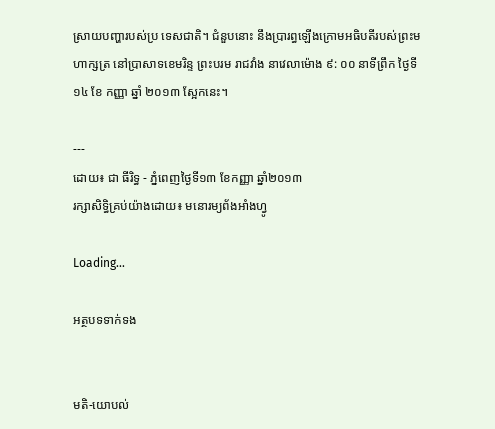ស្រាយបញ្ហារបស់ប្រ ទេសជាតិ។ ជំនួបនោះ នឹងប្រារព្ធឡើងក្រោមអធិបតីរបស់ព្រះមហាក្សត្រ នៅប្រាសាទខេមរិន្ទ ព្រះបរម រាជវាំង នាវេលាម៉ោង ៩: ០០ នាទីព្រឹក ថ្ងៃទី ១៤ ខែ កញ្ញា ឆ្នាំ ២០១៣ ស្អែកនេះ។

---
ដោយ៖ ជា ធីរិទ្ធ - ភ្នំពេញថ្ងៃទី១៣ ខែកញ្ញា ឆ្នាំ២០១៣
រក្សាសិទ្ធិគ្រប់យ៉ាងដោយ៖ មនោរម្យព័ងអាំងហ្វូ

Loading...

អត្ថបទទាក់ទង


មតិ-យោបល់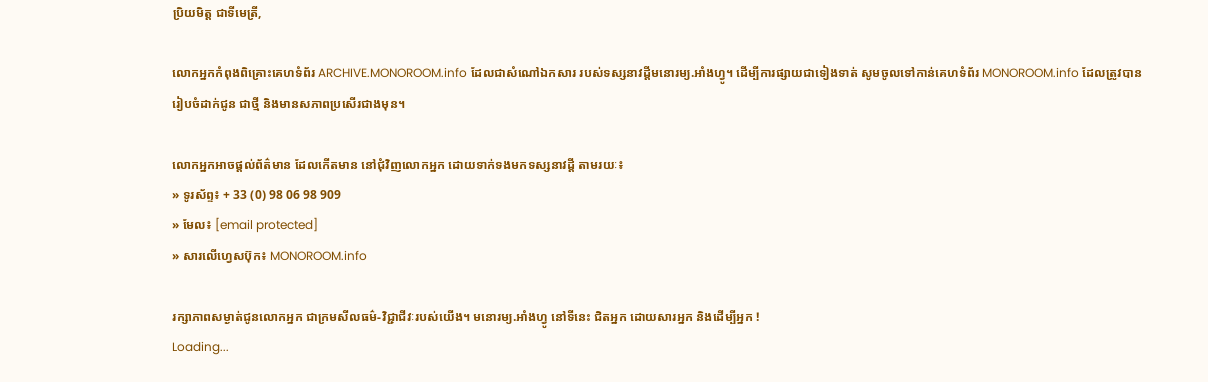ប្រិយមិត្ត ជាទីមេត្រី,

លោកអ្នកកំពុងពិគ្រោះគេហទំព័រ ARCHIVE.MONOROOM.info ដែលជាសំណៅឯកសារ របស់ទស្សនាវដ្ដីមនោរម្យ.អាំងហ្វូ។ ដើម្បីការផ្សាយជាទៀងទាត់ សូមចូលទៅកាន់គេហទំព័រ MONOROOM.info ដែលត្រូវបានរៀបចំដាក់ជូន ជាថ្មី និងមានសភាពប្រសើរជាងមុន។

លោកអ្នកអាចផ្ដល់ព័ត៌មាន ដែលកើតមាន នៅជុំវិញលោកអ្នក ដោយទាក់ទងមកទស្សនាវដ្ដី តាមរយៈ៖
» ទូរស័ព្ទ៖ + 33 (0) 98 06 98 909
» មែល៖ [email protected]
» សារលើហ្វេសប៊ុក៖ MONOROOM.info

រក្សាភាពសម្ងាត់ជូនលោកអ្នក ជាក្រមសីលធម៌-វិជ្ជាជីវៈរបស់យើង។ មនោរម្យ.អាំងហ្វូ នៅទីនេះ ជិតអ្នក ដោយសារអ្នក និងដើម្បីអ្នក !
Loading...